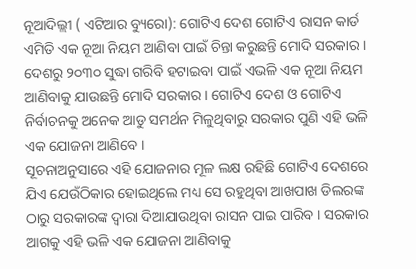ନୂଆଦିଲ୍ଲୀ ( ଏଟିଆର ବ୍ୟୁରୋ): ଗୋଟିଏ ଦେଶ ଗୋଟିଏ ରାସନ କାର୍ଡ ଏମିତି ଏକ ନୂଆ ନିୟମ ଆଣିବା ପାଇଁ ଚିନ୍ତା କରୁଛନ୍ତି ମୋଦି ସରକାର । ଦେଶରୁ ୨୦୩୦ ସୁଦ୍ଧା ଗରିବି ହଟାଇବା ପାଇଁ ଏଭଳି ଏକ ନୂଆ ନିୟମ ଆଣିବାକୁ ଯାଉଛନ୍ତି ମୋଦି ସରକାର । ଗୋଟିଏ ଦେଶ ଓ ଗୋଟିଏ ନିର୍ବାଚନକୁ ଅନେକ ଆଡୁ ସମର୍ଥନ ମିଳୁଥିବାରୁ ସରକାର ପୁଣି ଏହି ଭଳି ଏକ ଯୋଜନା ଆଣିବେ ।
ସୂଚନାଅନୁସାରେ ଏହି ଯୋଜନାର ମୂଳ ଲକ୍ଷ ରହିଛି ଗୋଟିଏ ଦେଶରେ ଯିଏ ଯେଉଁଠିକାର ହୋଇଥିଲେ ମଧ୍ୟ ସେ ରହୁଥିବା ଆଖପାଖ ଡିଲରଙ୍କ ଠାରୁ ସରକାରଙ୍କ ଦ୍ୱାରା ଦିଆଯାଉଥିବା ରାସନ ପାଇ ପାରିବ । ସରକାର ଆଗକୁ ଏହି ଭଳି ଏକ ଯୋଜନା ଆଣିବାକୁ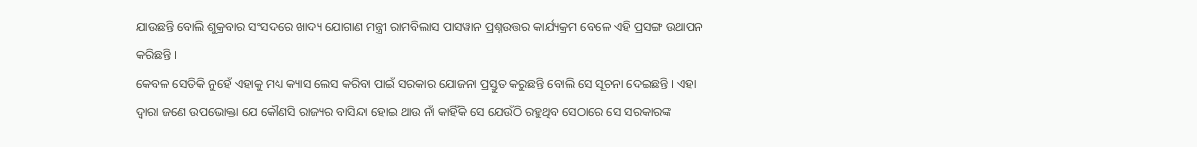ଯାଉଛନ୍ତି ବୋଲି ଶୁକ୍ରବାର ସଂସଦରେ ଖାଦ୍ୟ ଯୋଗାଣ ମନ୍ତ୍ରୀ ରାମବିଲାସ ପାସୱାନ ପ୍ରଶ୍ନଉତ୍ତର କାର୍ଯ୍ୟକ୍ରମ ବେଳେ ଏହି ପ୍ରସଙ୍ଗ ଉଥାପନ କରିଛନ୍ତି ।
କେବଳ ସେତିକି ନୁହେଁ ଏହାକୁ ମଧ୍ୟ କ୍ୟାସ ଲେସ କରିବା ପାଇଁ ସରକାର ଯୋଜନା ପ୍ରସ୍ତୁତ କରୁଛନ୍ତି ବୋଲି ସେ ସୂଚନା ଦେଇଛନ୍ତି । ଏହା ଦ୍ୱାରା ଜଣେ ଉପଭୋକ୍ତା ଯେ କୌଣସି ରାଜ୍ୟର ବାସିନ୍ଦା ହୋଇ ଥାଉ ନାଁ କାହିଁକି ସେ ଯେଉଁଠି ରହୁଥିବ ସେଠାରେ ସେ ସରକାରଙ୍କ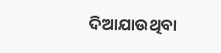ଦିଆଯାଉଥିବା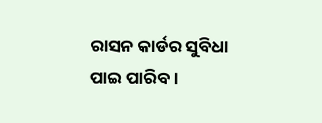ରାସନ କାର୍ଡର ସୁବିଧା ପାଇ ପାରିବ ।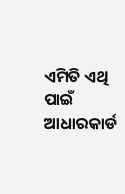ଏମିତି ଏଥି ପାଇଁ ଆଧାରକାର୍ଡ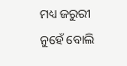ମଧ୍ୟ ଜରୁରୀ ନୁହେଁ ବୋଲି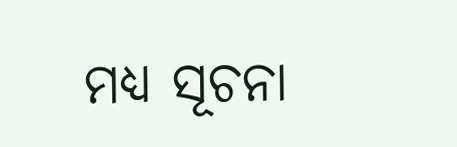ମଧ୍ୟ ସୂଚନା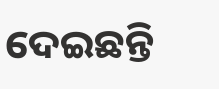ଦେଇଛନ୍ତି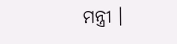ମନ୍ତ୍ରୀ ।